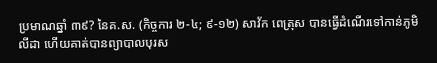ប្រមាណឆ្នាំ ៣៩? នៃគ.ស. (កិច្ចការ ២-៤; ៩-១២) សាវ័ក ពេត្រុស បានធ្វើដំណើរទៅកាន់ភូមិ លីដា ហើយគាត់បានព្យាបាលបុរស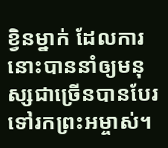ខ្វិនម្នាក់ ដែលការនោះបាននាំឲ្យមនុស្សជាច្រើនបានបែរទៅរកព្រះអម្ចាស់។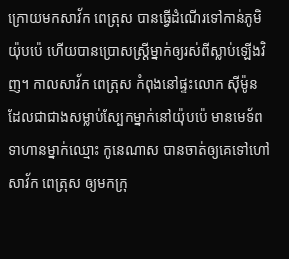ក្រោយមកសាវ័ក ពេត្រុស បានធ្វើដំណើរទៅកាន់ភូមិយ៉ុបប៉េ ហើយបានប្រោសស្ត្រីម្នាក់ឲ្យរស់ពីស្លាប់ឡើងវិញ។ កាលសាវ័ក ពេត្រុស កំពុងនៅផ្ទះលោក ស៊ីម៉ូន ដែលជាជាងសម្លាប់ស្បែកម្នាក់នៅយ៉ុបប៉េ មានមេទ័ពទាហានម្នាក់ឈ្មោះ កូនេណាស បានចាត់ឲ្យគេទៅហៅសាវ័ក ពេត្រុស ឲ្យមកក្រុ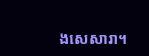ងសេសារា។